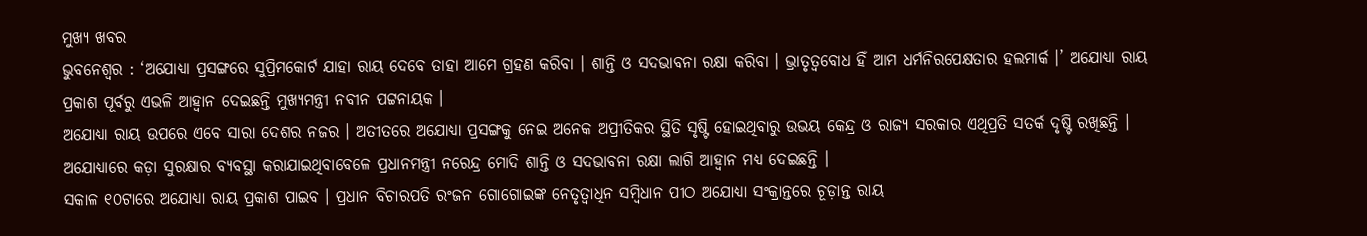ମୁଖ୍ୟ ଖବର
ଭୁବନେଶ୍ୱର : ‘ଅଯୋଧ୍ୟା ପ୍ରସଙ୍ଗରେ ସୁପ୍ରିମକୋର୍ଟ ଯାହା ରାୟ ଦେବେ ତାହା ଆମେ ଗ୍ରହଣ କରିବା । ଶାନ୍ତି ଓ ସଦଭାବନା ରକ୍ଷା କରିବା । ଭ୍ରାତୃତ୍ୱବୋଧ ହିଁ ଆମ ଧର୍ମନିରପେକ୍ଷତାର ହଲମାର୍କ ।’ ଅଯୋଧ୍ୟା ରାୟ ପ୍ରକାଶ ପୂର୍ବରୁ ଏଭଳି ଆହ୍ୱାନ ଦେଇଛନ୍ତି ମୁଖ୍ୟମନ୍ତ୍ରୀ ନବୀନ ପଟ୍ଟନାୟକ ।
ଅଯୋଧ୍ୟା ରାୟ ଉପରେ ଏବେ ସାରା ଦେଶର ନଜର । ଅତୀତରେ ଅଯୋଧ୍ୟା ପ୍ରସଙ୍ଗକୁ ନେଇ ଅନେକ ଅପ୍ରୀତିକର ସ୍ଥିତି ସୃଷ୍ଟି ହୋଇଥିବାରୁ ଉଭୟ କେନ୍ଦ୍ର ଓ ରାଜ୍ୟ ସରକାର ଏଥିପ୍ରତି ସତର୍କ ଦୃଷ୍ଟି ରଖିଛନ୍ତି । ଅଯୋଧ୍ୟାରେ କଡ଼ା ସୁରକ୍ଷାର ବ୍ୟବସ୍ଥା କରାଯାଇଥିବାବେଳେ ପ୍ରଧାନମନ୍ତ୍ରୀ ନରେନ୍ଦ୍ର ମୋଦି ଶାନ୍ତି ଓ ସଦଭାବନା ରକ୍ଷା ଲାଗି ଆହ୍ୱାନ ମଧ୍ୟ ଦେଇଛନ୍ତି ।
ସକାଳ ୧୦ଟାରେ ଅଯୋଧ୍ୟା ରାୟ ପ୍ରକାଶ ପାଇବ । ପ୍ରଧାନ ବିଚାରପତି ରଂଜନ ଗୋଗୋଇଙ୍କ ନେତୃତ୍ୱାଧିନ ସମ୍ବିଧାନ ପୀଠ ଅଯୋଧ୍ୟା ସଂକ୍ରାନ୍ତରେ ଚୂଡ଼ାନ୍ତ ରାୟ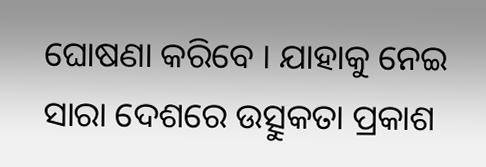ଘୋଷଣା କରିବେ । ଯାହାକୁ ନେଇ ସାରା ଦେଶରେ ଉତ୍ସୁକତା ପ୍ରକାଶ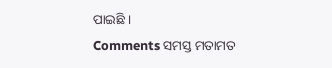ପାଇଛି ।
Comments ସମସ୍ତ ମତାମତ